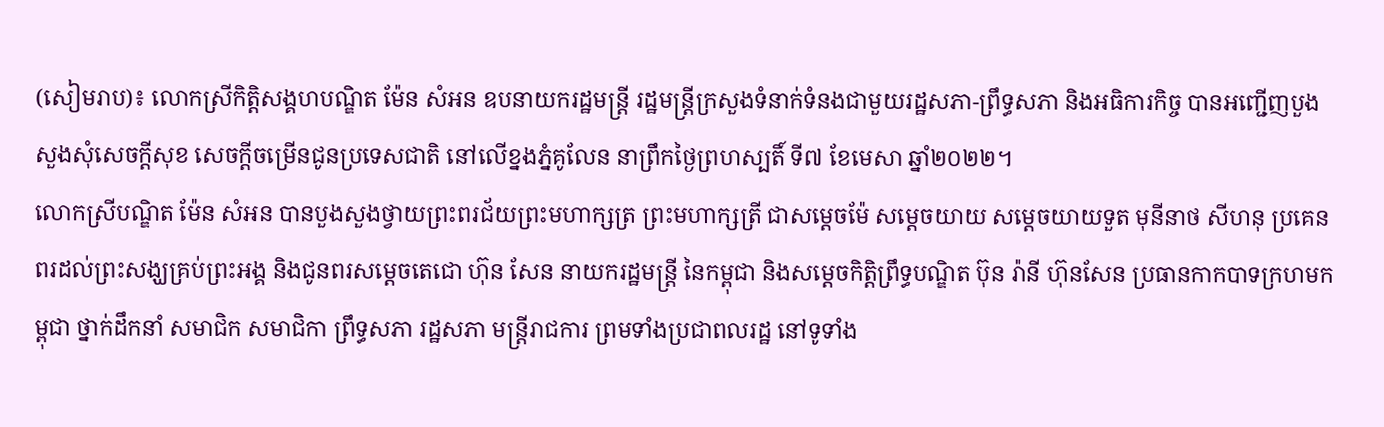(សៀមរាប)៖ លោកស្រីកិត្តិសង្គហបណ្ឌិត ម៉ែន សំអន ឧបនាយករដ្ឋមន្រ្តី រដ្ឋមន្រ្តីក្រសួងទំនាក់ទំនងជាមួយរដ្ឋសភា-ព្រឹទ្ធសភា និងអធិការកិច្ច បានអញ្ជើញបួងសួងសុំសេចក្តីសុខ សេចក្តីចម្រើនជូនប្រទេសជាតិ នៅលើខ្នងភ្នំគូលែន នាព្រឹកថ្ងៃព្រហស្បតិ៍ ទី៧ ខែមេសា ឆ្នាំ២០២២។
លោកស្រីបណ្ឌិត ម៉ែន សំអន បានបួងសួងថ្វាយព្រះពរជ័យព្រះមហាក្សត្រ ព្រះមហាក្សត្រី ជាសម្តេចម៉ែ សម្តេចយាយ សម្តេចយាយទួត មុនីនាថ សីហនុ ប្រគេនពរដល់ព្រះសង្ឃគ្រប់ព្រះអង្គ និងជូនពរសម្តេចតេជោ ហ៊ុន សែន នាយករដ្ឋមន្រ្តី នៃកម្ពុជា និងសម្តេចកិត្តិព្រឹទ្ធបណ្ឌិត ប៊ុន រ៉ានី ហ៊ុនសែន ប្រធានកាកបាទក្រហមកម្ពុជា ថ្នាក់ដឹកនាំ សមាជិក សមាជិកា ព្រឹទ្ធសភា រដ្ឋសភា មន្រ្តីរាជការ ព្រមទាំងប្រជាពលរដ្ឋ នៅទូទាំង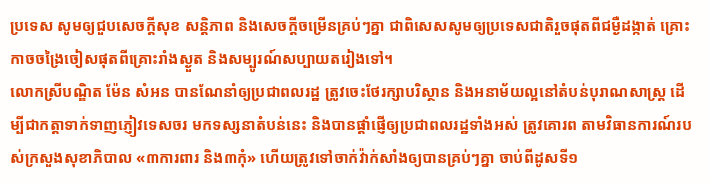ប្រទេស សូមឲ្យជួបសេចក្តីសុខ សន្តិភាព និងសេចក្តីចម្រើនគ្រប់ៗគ្នា ជាពិសេសសូមឲ្យប្រទេសជាតិរួចផុតពីជម្ងឺដង្កាត់ គ្រោះកាចចង្រៃចៀសផុតពីគ្រោះរាំងស្ងួត និងសម្បូរណ៍សប្បាយតរៀងទៅ។
លោកស្រីបណ្ឌិត ម៉ែន សំអន បានណែនាំឲ្យប្រជាពលរដ្ឋ ត្រូវចេះថែរក្សាបរិស្ថាន និងអនាម័យល្អនៅតំបន់បុរាណសាស្រ្ត ដើម្បីជាកត្តាទាក់ទាញភ្ញៀវទេសចរ មកទស្សនាតំបន់នេះ និងបានផ្តាំផ្ញើឲ្យប្រជាពលរដ្ឋទាំងអស់ ត្រូវគោរព តាមវិធានការណ៍របស់ក្រសួងសុខាភិបាល «៣ការពារ និង៣កុំ» ហើយត្រូវទៅចាក់វ៉ាក់សាំងឲ្យបានគ្រប់ៗគ្នា ចាប់ពីដូសទី១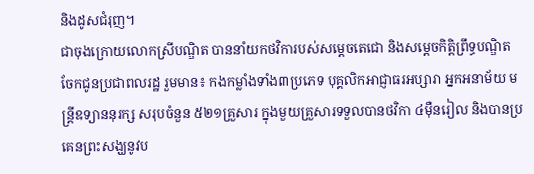និងដូសជំរុញ។
ជាចុងក្រោយលោកស្រីបណ្ឌិត បាននាំយកថវិការបស់សម្តេចតេជោ និងសម្តេចកិត្តិព្រឹទ្ធបណ្ឌិត ចែកជូនប្រជាពលរដ្ឋ រួមមាន៖ កងកម្លាំងទាំង៣ប្រភេទ បុគ្គលិកអាជ្ញាធរអប្សារា អ្នកអនាម័យ មន្ត្រីឧទ្យាននុរក្ស សរុបចំនួន ៥២១គ្រួសារ ក្នុងមួយគ្រួសារទទួលបានថវិកា ៤ម៉ឺនរៀល និងបានប្រគេនព្រះសង្ឃនូវប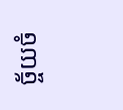ច្ច័យចំ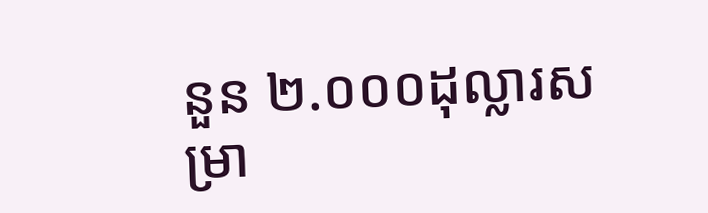នួន ២.០០០ដុល្លារសម្រា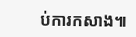ប់ការកសាង៕